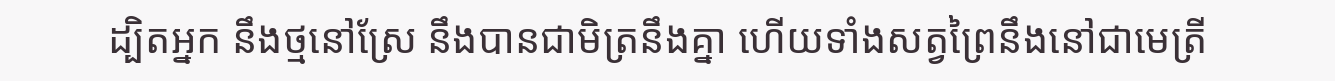ដ្បិតអ្នក នឹងថ្មនៅស្រែ នឹងបានជាមិត្រនឹងគ្នា ហើយទាំងសត្វព្រៃនឹងនៅជាមេត្រី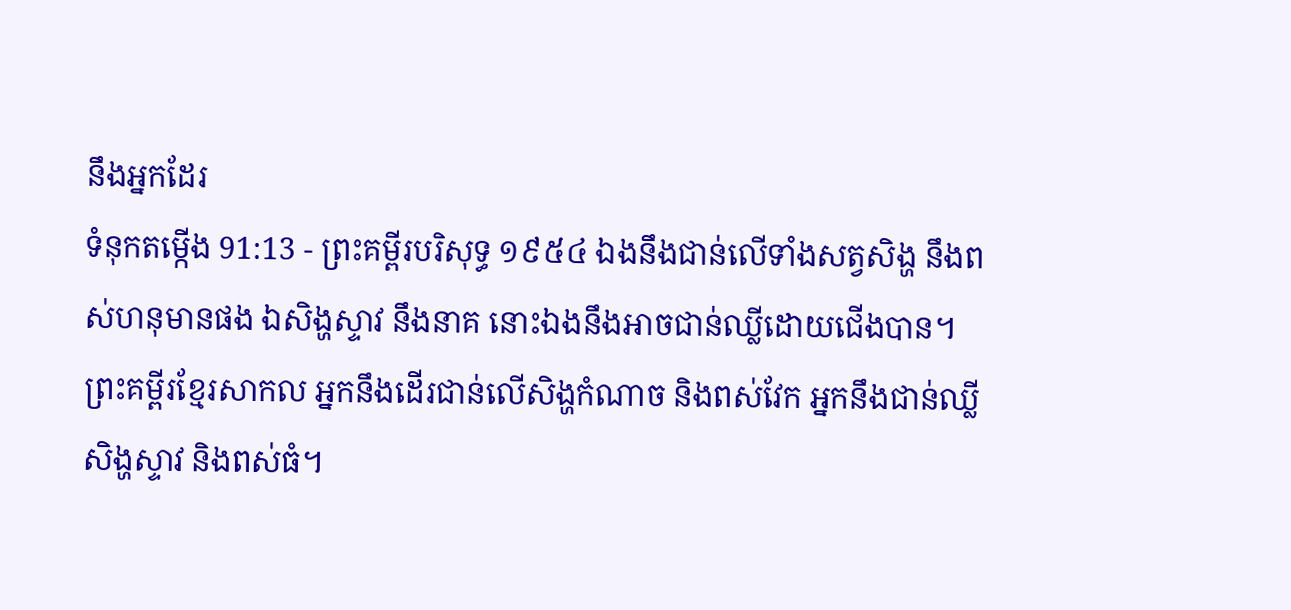នឹងអ្នកដែរ
ទំនុកតម្កើង 91:13 - ព្រះគម្ពីរបរិសុទ្ធ ១៩៥៤ ឯងនឹងជាន់លើទាំងសត្វសិង្ហ នឹងពស់ហនុមានផង ឯសិង្ហស្ទាវ នឹងនាគ នោះឯងនឹងអាចជាន់ឈ្លីដោយជើងបាន។ ព្រះគម្ពីរខ្មែរសាកល អ្នកនឹងដើរជាន់លើសិង្ហកំណាច និងពស់វែក អ្នកនឹងជាន់ឈ្លីសិង្ហស្ទាវ និងពស់ធំ។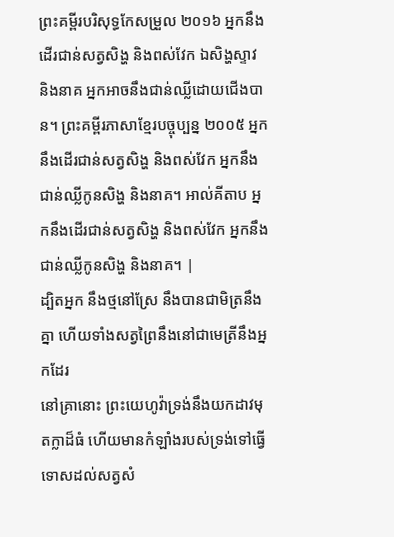ព្រះគម្ពីរបរិសុទ្ធកែសម្រួល ២០១៦ អ្នកនឹងដើរជាន់សត្វសិង្ហ និងពស់វែក ឯសិង្ហស្ទាវ និងនាគ អ្នកអាចនឹងជាន់ឈ្លីដោយជើងបាន។ ព្រះគម្ពីរភាសាខ្មែរបច្ចុប្បន្ន ២០០៥ អ្នកនឹងដើរជាន់សត្វសិង្ហ និងពស់វែក អ្នកនឹងជាន់ឈ្លីកូនសិង្ហ និងនាគ។ អាល់គីតាប អ្នកនឹងដើរជាន់សត្វសិង្ហ និងពស់វែក អ្នកនឹងជាន់ឈ្លីកូនសិង្ហ និងនាគ។ |
ដ្បិតអ្នក នឹងថ្មនៅស្រែ នឹងបានជាមិត្រនឹងគ្នា ហើយទាំងសត្វព្រៃនឹងនៅជាមេត្រីនឹងអ្នកដែរ
នៅគ្រានោះ ព្រះយេហូវ៉ាទ្រង់នឹងយកដាវមុតក្លាដ៏ធំ ហើយមានកំឡាំងរបស់ទ្រង់ទៅធ្វើទោសដល់សត្វសំ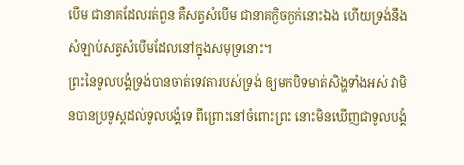បើម ជានាគដែលរត់ពួន គឺសត្វសំបើម ជានាគក្ងិចក្ងក់នោះឯង ហើយទ្រង់នឹងសំឡាប់សត្វសំបើមដែលនៅក្នុងសមុទ្រនោះ។
ព្រះនៃទូលបង្គំទ្រង់បានចាត់ទេវតារបស់ទ្រង់ ឲ្យមកបិទមាត់សិង្ហទាំងអស់ វាមិនបានប្រទូស្តដល់ទូលបង្គំទេ ពីព្រោះនៅចំពោះព្រះ នោះមិនឃើញជាទូលបង្គំ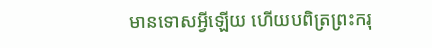មានទោសអ្វីឡើយ ហើយបពិត្រព្រះករុ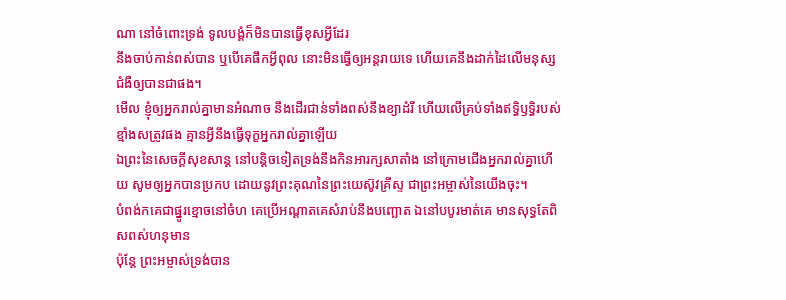ណា នៅចំពោះទ្រង់ ទូលបង្គំក៏មិនបានធ្វើខុសអ្វីដែរ
នឹងចាប់កាន់ពស់បាន ឬបើគេផឹកអ្វីពុល នោះមិនធ្វើឲ្យអន្តរាយទេ ហើយគេនឹងដាក់ដៃលើមនុស្សជំងឺឲ្យបានជាផង។
មើល ខ្ញុំឲ្យអ្នករាល់គ្នាមានអំណាច នឹងដើរជាន់ទាំងពស់នឹងខ្យាដំរី ហើយលើគ្រប់ទាំងឥទ្ធិឫទ្ធិរបស់ខ្មាំងសត្រូវផង គ្មានអ្វីនឹងធ្វើទុក្ខអ្នករាល់គ្នាឡើយ
ឯព្រះនៃសេចក្ដីសុខសាន្ត នៅបន្តិចទៀតទ្រង់នឹងកិនអារក្សសាតាំង នៅក្រោមជើងអ្នករាល់គ្នាហើយ សូមឲ្យអ្នកបានប្រកប ដោយនូវព្រះគុណនៃព្រះយេស៊ូវគ្រីស្ទ ជាព្រះអម្ចាស់នៃយើងចុះ។
បំពង់កគេជាផ្នូរខ្មោចនៅចំហ គេប្រើអណ្តាតគេសំរាប់នឹងបញ្ឆោត ឯនៅបបូរមាត់គេ មានសុទ្ធតែពិសពស់ហនុមាន
ប៉ុន្តែ ព្រះអម្ចាស់ទ្រង់បាន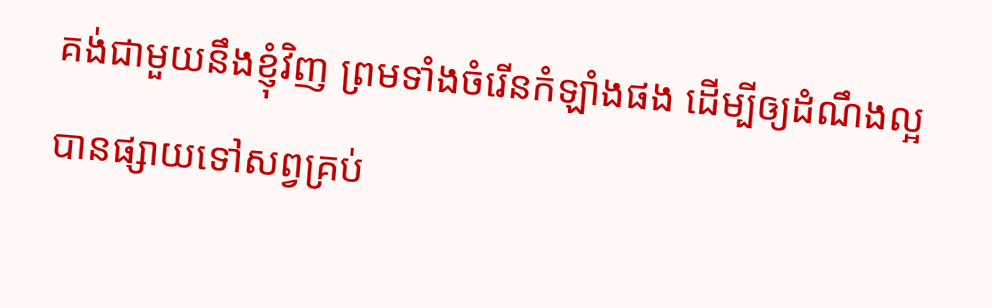គង់ជាមួយនឹងខ្ញុំវិញ ព្រមទាំងចំរើនកំឡាំងផង ដើម្បីឲ្យដំណឹងល្អបានផ្សាយទៅសព្វគ្រប់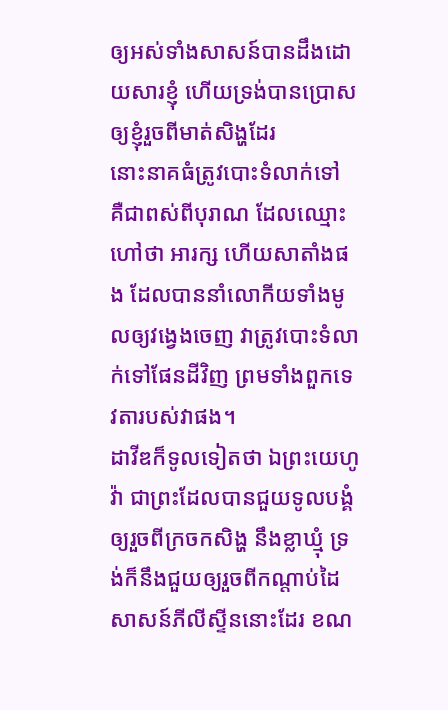ឲ្យអស់ទាំងសាសន៍បានដឹងដោយសារខ្ញុំ ហើយទ្រង់បានប្រោសឲ្យខ្ញុំរួចពីមាត់សិង្ហដែរ
នោះនាគធំត្រូវបោះទំលាក់ទៅ គឺជាពស់ពីបុរាណ ដែលឈ្មោះហៅថា អារក្ស ហើយសាតាំងផង ដែលបាននាំលោកីយទាំងមូលឲ្យវង្វេងចេញ វាត្រូវបោះទំលាក់ទៅផែនដីវិញ ព្រមទាំងពួកទេវតារបស់វាផង។
ដាវីឌក៏ទូលទៀតថា ឯព្រះយេហូវ៉ា ជាព្រះដែលបានជួយទូលបង្គំ ឲ្យរួចពីក្រចកសិង្ហ នឹងខ្លាឃ្មុំ ទ្រង់ក៏នឹងជួយឲ្យរួចពីកណ្តាប់ដៃសាសន៍ភីលីស្ទីននោះដែរ ខណ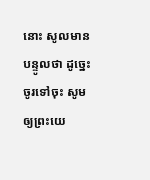នោះ សូលមានបន្ទូលថា ដូច្នេះ ចូរទៅចុះ សូមឲ្យព្រះយេ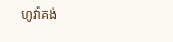ហូវ៉ាគង់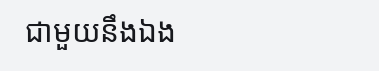ជាមួយនឹងឯង